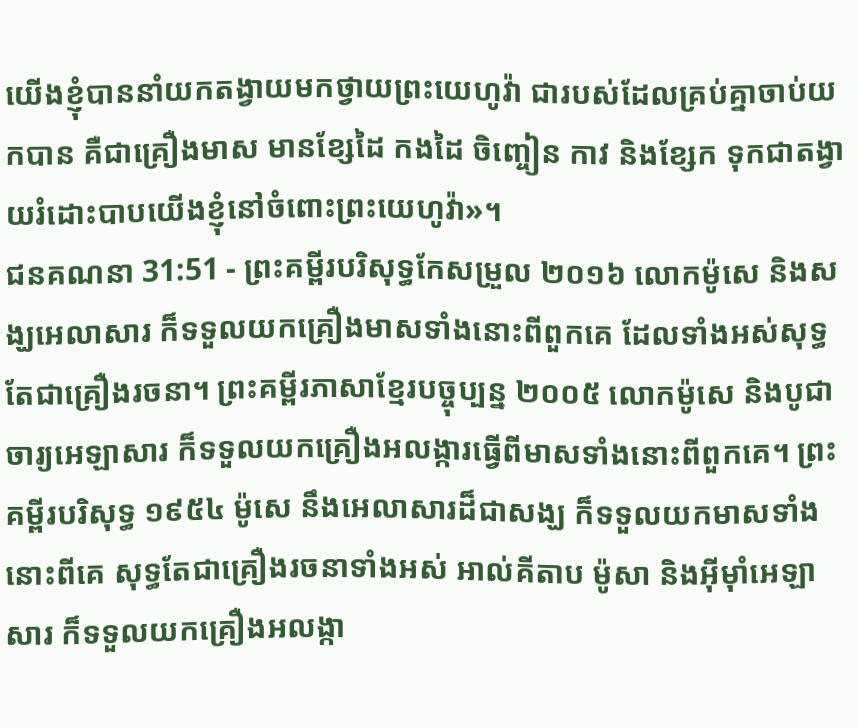យើងខ្ញុំបាននាំយកតង្វាយមកថ្វាយព្រះយេហូវ៉ា ជារបស់ដែលគ្រប់គ្នាចាប់យកបាន គឺជាគ្រឿងមាស មានខ្សែដៃ កងដៃ ចិញ្ចៀន កាវ និងខ្សែក ទុកជាតង្វាយរំដោះបាបយើងខ្ញុំនៅចំពោះព្រះយេហូវ៉ា»។
ជនគណនា 31:51 - ព្រះគម្ពីរបរិសុទ្ធកែសម្រួល ២០១៦ លោកម៉ូសេ និងសង្ឃអេលាសារ ក៏ទទួលយកគ្រឿងមាសទាំងនោះពីពួកគេ ដែលទាំងអស់សុទ្ធតែជាគ្រឿងរចនា។ ព្រះគម្ពីរភាសាខ្មែរបច្ចុប្បន្ន ២០០៥ លោកម៉ូសេ និងបូជាចារ្យអេឡាសារ ក៏ទទួលយកគ្រឿងអលង្ការធ្វើពីមាសទាំងនោះពីពួកគេ។ ព្រះគម្ពីរបរិសុទ្ធ ១៩៥៤ ម៉ូសេ នឹងអេលាសារដ៏ជាសង្ឃ ក៏ទទួលយកមាសទាំងនោះពីគេ សុទ្ធតែជាគ្រឿងរចនាទាំងអស់ អាល់គីតាប ម៉ូសា និងអ៊ីមុាំអេឡាសារ ក៏ទទួលយកគ្រឿងអលង្កា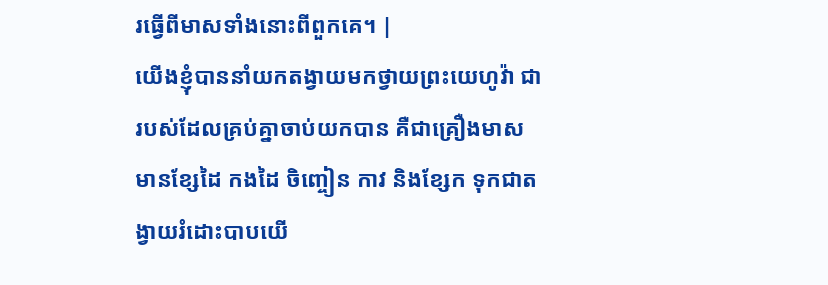រធ្វើពីមាសទាំងនោះពីពួកគេ។ |
យើងខ្ញុំបាននាំយកតង្វាយមកថ្វាយព្រះយេហូវ៉ា ជារបស់ដែលគ្រប់គ្នាចាប់យកបាន គឺជាគ្រឿងមាស មានខ្សែដៃ កងដៃ ចិញ្ចៀន កាវ និងខ្សែក ទុកជាតង្វាយរំដោះបាបយើ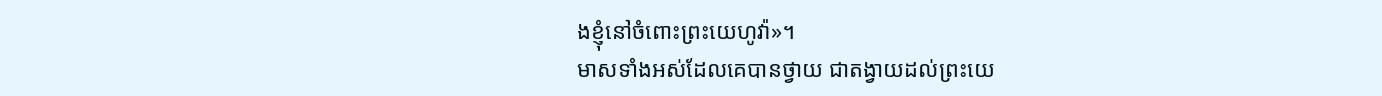ងខ្ញុំនៅចំពោះព្រះយេហូវ៉ា»។
មាសទាំងអស់ដែលគេបានថ្វាយ ជាតង្វាយដល់ព្រះយេ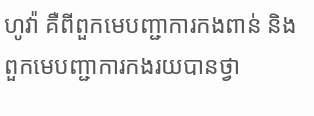ហូវ៉ា គឺពីពួកមេបញ្ជាការកងពាន់ និងពួកមេបញ្ជាការកងរយបានថ្វា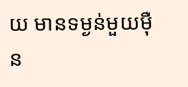យ មានទម្ងន់មួយម៉ឺន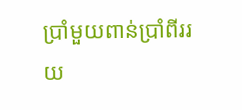ប្រាំមួយពាន់ប្រាំពីររយ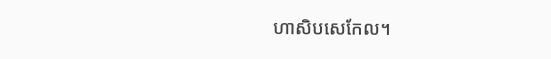ហាសិបសេកែល។